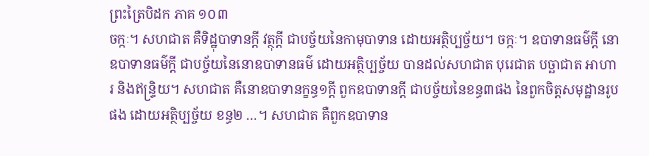ព្រះត្រៃបិដក ភាគ ១០៣
ចក្កៈ។ សហជាត គឺទិដ្ឋុបាទានក្តី វត្ថុក្តី ជាបច្ច័យនៃកាមុបាទាន ដោយអត្ថិប្បច្ច័យ។ ចក្កៈ។ ឧបាទានធម៌ក្តី នោឧបាទានធម៌ក្តី ជាបច្ច័យនៃនោឧបាទានធម៌ ដោយអត្ថិប្បច្ច័យ បានដល់សហជាត បុរេជាត បច្ឆាជាត អាហារ និងឥន្រ្ទិយ។ សហជាត គឺនោឧបាទានក្ខន្ធ១ក្តី ពួកឧបាទានក្តី ជាបច្ច័យនៃខន្ធ៣ផង នៃពួកចិត្តសមុដ្ឋានរូបផង ដោយអត្ថិប្បច្ច័យ ខន្ធ២ …។ សហជាត គឺពួកឧបាទាន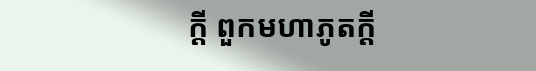ក្តី ពួកមហាភូតក្តី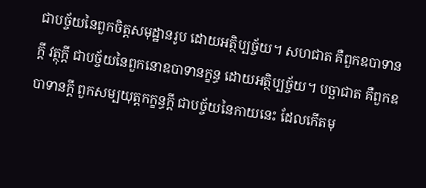ជាបច្ច័យនៃពួកចិត្តសមុដ្ឋានរូប ដោយអត្ថិប្បច្ច័យ។ សហជាត គឺពួកឧបាទានក្តី វត្ថុក្តី ជាបច្ច័យនៃពួកនោឧបាទានក្ខន្ធ ដោយអត្ថិប្បច្ច័យ។ បច្ឆាជាត គឺពួកឧបាទានក្តី ពួកសម្បយុត្តកក្ខន្ធក្តី ជាបច្ច័យនៃកាយនេះ ដែលកើតមុ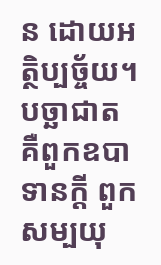ន ដោយអត្ថិប្បច្ច័យ។ បច្ឆាជាត គឺពួកឧបាទានក្តី ពួកសម្បយុ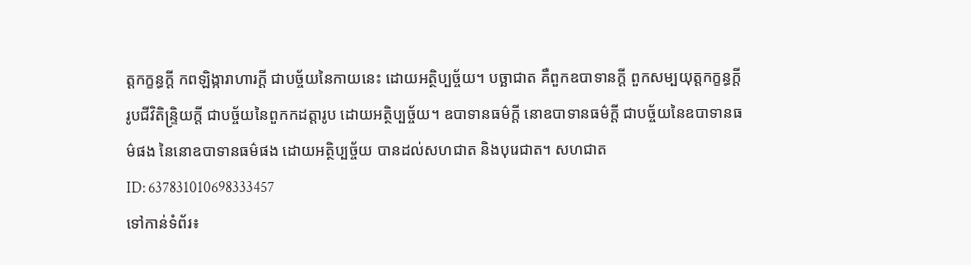ត្តកក្ខន្ធក្តី កពឡិង្ការាហារក្តី ជាបច្ច័យនៃកាយនេះ ដោយអត្ថិប្បច្ច័យ។ បច្ឆាជាត គឺពួកឧបាទានក្តី ពួកសម្បយុត្តកក្ខន្ធក្តី រូបជីវិតិន្រ្ទិយក្តី ជាបច្ច័យនៃពួកកដត្តារូប ដោយអត្ថិប្បច្ច័យ។ ឧបាទានធម៌ក្តី នោឧបាទានធម៌ក្តី ជាបច្ច័យនៃឧបាទានធម៌ផង នៃនោឧបាទានធម៌ផង ដោយអត្ថិប្បច្ច័យ បានដល់សហជាត និងបុរេជាត។ សហជាត
ID: 637831010698333457
ទៅកាន់ទំព័រ៖